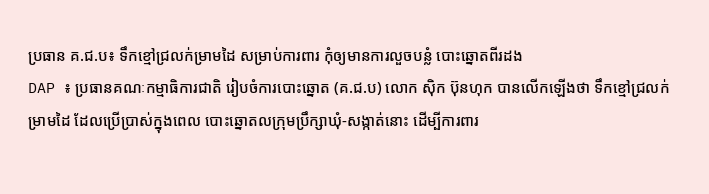ប្រធាន គ.ជ.ប៖ ទឹកខ្មៅជ្រលក់ម្រាមដៃ សម្រាប់ការពារ កុំឲ្យមានការលួចបន្លំ បោះឆ្នោតពីរដង
DAP ៖ ប្រធានគណៈកម្មាធិការជាតិ រៀបចំការបោះឆ្នោត (គ.ជ.ប) លោក ស៊ិក ប៊ុនហុក បានលើកឡើងថា ទឹកខ្មៅជ្រលក់ម្រាមដៃ ដែលប្រើប្រាស់ក្នុងពេល បោះឆ្នោតលក្រុមប្រឹក្សាឃុំ-សង្កាត់នោះ ដើម្បីការពារ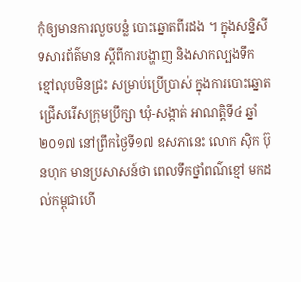កុំឲ្យមានការលួចបន្លំ បោះឆ្នោតពីរដង ។ ក្នុងសន្និសីទសារព័ត៌មាន ស្ដីពីការបង្ហាញ និងសាកល្បងទឹកខ្មៅលុបមិនជ្រះ សម្រាប់ប្រើប្រាស់ ក្នុងការបោះឆ្នោត ជ្រើសរើសក្រុមប្រឹក្សា ឃុំ-សង្កាត់ អាណត្តិទី៤ ឆ្នាំ២០១៧ នៅព្រឹកថ្ងៃទី១៧ ឧសភានេះ លោក ស៊ិក ប៊ុនហុក មានប្រសាសន៍ថា ពេលទឹកថ្នាំពណ៌ខ្មៅ មកដល់កម្ពុជាហើ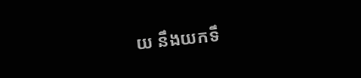យ នឹងយកទឹ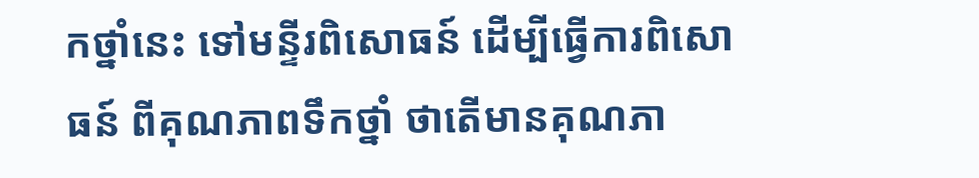កថ្នាំនេះ ទៅមន្ទីរពិសោធន៍ ដើម្បីធ្វើការពិសោធន៍ ពីគុណភាពទឹកថ្នាំ ថាតើមានគុណភា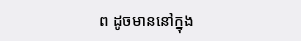ព ដូចមាននៅក្នុង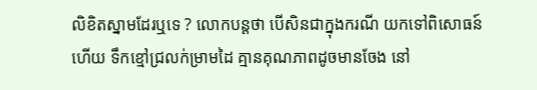លិខិតស្នាមដែរឬទេ ? លោកបន្តថា បើសិនជាក្នុងករណី យកទៅពិសោធន៍ហើយ ទឹកខ្មៅជ្រលក់ម្រាមដៃ គ្មានគុណភាពដូចមានចែង នៅ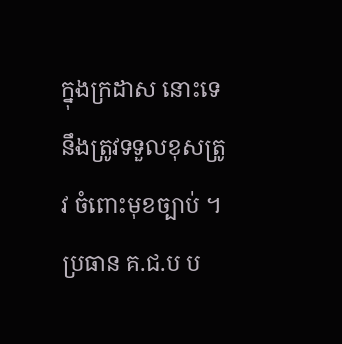ក្នុងក្រដាស នោះទេ នឹងត្រូវទទួលខុសត្រូវ ចំពោះមុខច្បាប់ ។ ប្រធាន គ.ជ.ប ប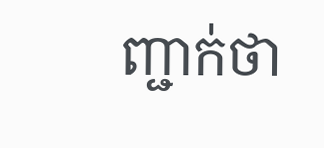ញ្ជាក់ថា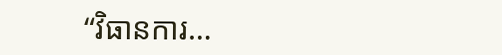“វិធានការ…